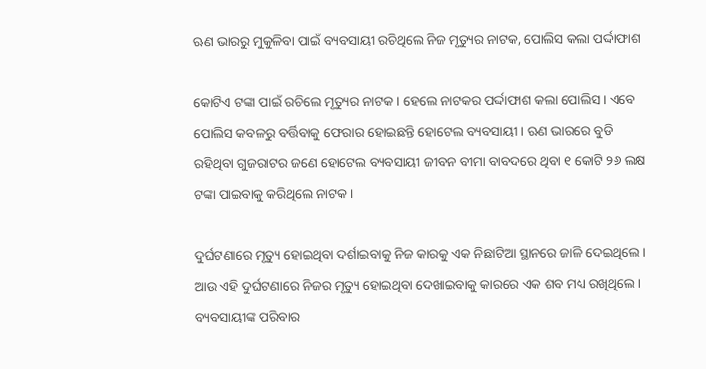ଋଣ ଭାରରୁ ମୁକୁଳିବା ପାଇଁ ବ୍ୟବସାୟୀ ରଚିଥିଲେ ନିଜ ମୃତ୍ୟୁର ନାଟକ, ପୋଲିସ କଲା ପର୍ଦ୍ଦାଫାଶ

କୋଟିଏ ଟଙ୍କା ପାଇଁ ରଚିଲେ ମୃତ୍ୟୁର ନାଟକ । ହେଲେ ନାଟକର ପର୍ଦ୍ଦାଫାଶ କଲା ପୋଲିସ । ଏବେ ପୋଲିସ କବଳରୁ ବର୍ତ୍ତିବାକୁ ଫେରାର ହୋଇଛନ୍ତି ହୋଟେଲ ବ୍ୟବସାୟୀ । ଋଣ ଭାରରେ ବୁଡି ରହିଥିବା ଗୁଜରାଟର ଜଣେ ହୋଟେଲ ବ୍ୟବସାୟୀ ଜୀବନ ବୀମା ବାବଦରେ ଥିବା ୧ କୋଟି ୨୬ ଲକ୍ଷ ଟଙ୍କା ପାଇବାକୁ କରିଥିଲେ ନାଟକ ।

ଦୁର୍ଘଟଣାରେ ମୃତ୍ୟୁ ହୋଇଥିବା ଦର୍ଶାଇବାକୁ ନିଜ କାରକୁ ଏକ ନିଛାଟିଆ ସ୍ଥାନରେ ଜାଳି ଦେଇଥିଲେ । ଆଉ ଏହି ଦୁର୍ଘଟଣାରେ ନିଜର ମୃତ୍ୟୁ ହୋଇଥିବା ଦେଖାଇବାକୁ କାରରେ ଏକ ଶବ ମଧ୍ୟ ରଖିଥିଲେ। ବ୍ୟବସାୟୀଙ୍କ ପରିବାର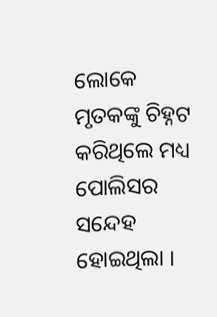ଲୋକେ ମୃତକଙ୍କୁ ଚିହ୍ନଟ କରିଥିଲେ ମଧ୍ୟ ପୋଲିସର ସନ୍ଦେହ ହୋଇଥିଲା ।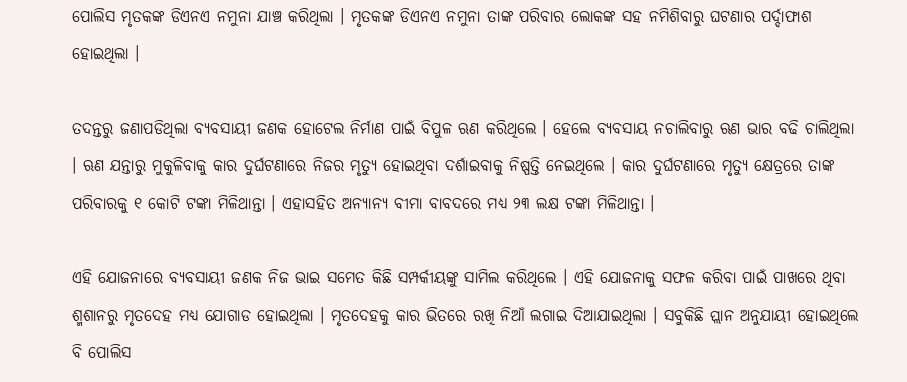ପୋଲିସ ମୃତକଙ୍କ ଡିଏନଏ ନମୁନା ଯାଞ୍ଚ କରିଥିଲା । ମୃତକଙ୍କ ଡିଏନଏ ନମୁନା ତାଙ୍କ ପରିବାର ଲୋକଙ୍କ ସହ ନମିଶିବାରୁ ଘଟଣାର ପର୍ଦ୍ଦାଫାଶ ହୋଇଥିଲା ।

ତଦନ୍ତରୁ ଜଣାପଡିଥିଲା ବ୍ୟବସାୟୀ ଜଣକ ହୋଟେଲ ନିର୍ମାଣ ପାଇଁ ବିପୁଳ ଋଣ କରିଥିଲେ । ହେଲେ ବ୍ୟବସାୟ ନଚାଲିବାରୁ ଋଣ ଭାର ବଢି ଚାଲିଥିଲା । ଋଣ ଯନ୍ତାରୁ ମୁକୁଳିବାକୁ କାର ଦୁର୍ଘଟଣାରେ ନିଜର ମୃତ୍ୟୁ ହୋଇଥିବା ଦର୍ଶାଇବାକୁ ନିଷ୍ପତ୍ତି ନେଇଥିଲେ । କାର ଦୁର୍ଘଟଣାରେ ମୃତ୍ୟୁ କ୍ଷେତ୍ରରେ ତାଙ୍କ ପରିବାରକୁ ୧ କୋଟି ଟଙ୍କା ମିଳିଥାନ୍ତା । ଏହାସହିତ ଅନ୍ୟାନ୍ୟ ବୀମା ବାବଦରେ ମଧ୍ୟ ୨୩ ଲକ୍ଷ ଟଙ୍କା ମିଳିଥାନ୍ତା ।

ଏହି ଯୋଜନାରେ ବ୍ୟବସାୟୀ ଜଣକ ନିଜ ଭାଇ ସମେତ କିଛି ସମ୍ପର୍କୀୟଙ୍କୁ ସାମିଲ କରିଥିଲେ । ଏହି ଯୋଜନାକୁ ସଫଳ କରିବା ପାଇଁ ପାଖରେ ଥିବା ଶ୍ମଶାନରୁ ମୃତଦେହ ମଧ୍ୟ ଯୋଗାଡ ହୋଇଥିଲା । ମୃତଦେହକୁ କାର ଭିତରେ ରଖି ନିଆଁ ଲଗାଇ ଦିଆଯାଇଥିଲା । ସବୁକିଛି ପ୍ଲାନ ଅନୁଯାୟୀ ହୋଇଥିଲେ ବି ପୋଲିସ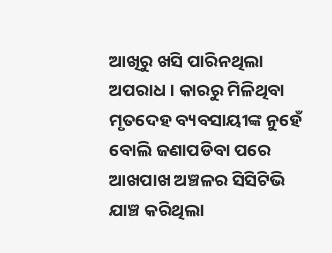ଆଖିରୁ ଖସି ପାରିନଥିଲା ଅପରାଧ । କାରରୁ ମିଳିଥିବା ମୃତଦେହ ବ୍ୟବସାୟୀଙ୍କ ନୁହେଁ ବୋଲି ଜଣାପଡିବା ପରେ ଆଖପାଖ ଅଞ୍ଚଳର ସିସିଟିଭି ଯାଞ୍ଚ କରିଥିଲା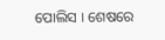ପୋଲିସ । ଶେଷରେ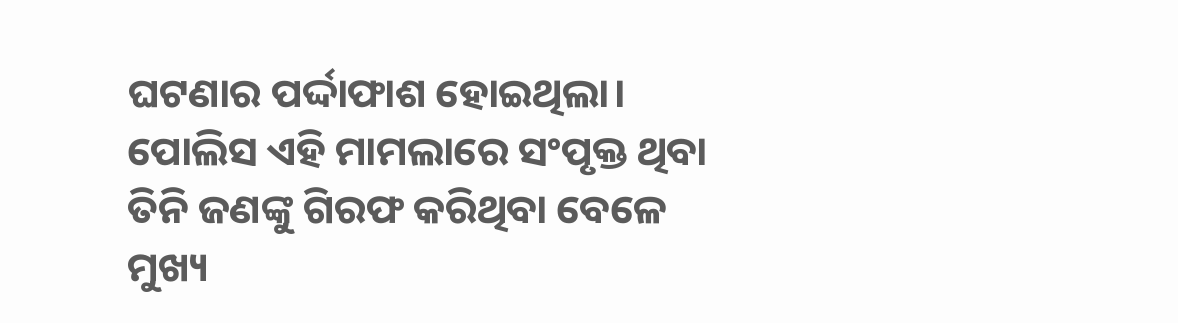ଘଟଣାର ପର୍ଦ୍ଦାଫାଶ ହୋଇଥିଲା। ପୋଲିସ ଏହି ମାମଲାରେ ସଂପୃକ୍ତ ଥିବା ତିନି ଜଣଙ୍କୁ ଗିରଫ କରିଥିବା ବେଳେ ମୁଖ୍ୟ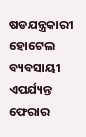ଷଡଯନ୍ତ୍ରକାରୀ ହୋଟେଲ ବ୍ୟବସାୟୀ ଏପର୍ଯ୍ୟନ୍ତ ଫେରାର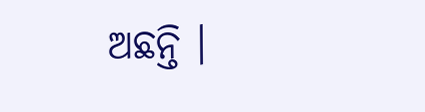ଅଛନ୍ତି ।